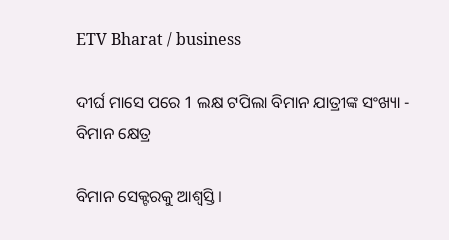ETV Bharat / business

ଦୀର୍ଘ ମାସେ ପରେ 1 ଲକ୍ଷ ଟପିଲା ବିମାନ ଯାତ୍ରୀଙ୍କ ସଂଖ୍ୟା - ବିମାନ କ୍ଷେତ୍ର

ବିମାନ ସେକ୍ଟରକୁ ଆଶ୍ବସ୍ତି ।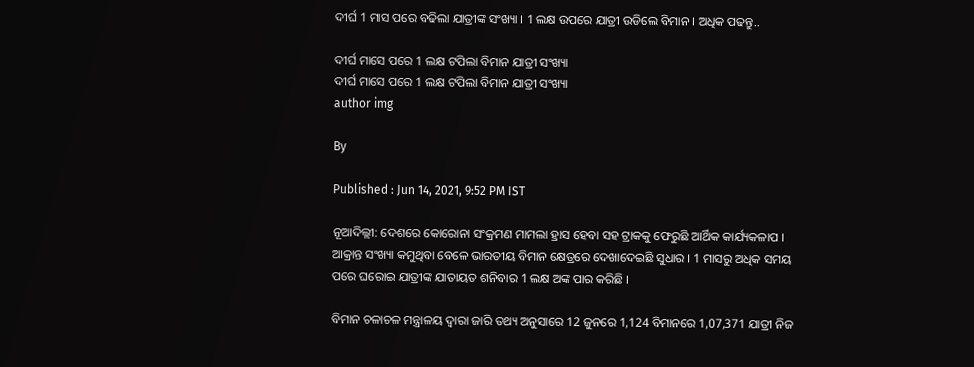ଦୀର୍ଘ 1 ମାସ ପରେ ବଢିଲା ଯାତ୍ରୀଙ୍କ ସଂଖ୍ୟା । 1 ଲକ୍ଷ ଉପରେ ଯାତ୍ରୀ ଉଡିଲେ ବିମାନ । ଅଧିକ ପଢନ୍ତୁ..

ଦୀର୍ଘ ମାସେ ପରେ 1 ଲକ୍ଷ ଟପିଲା ବିମାନ ଯାତ୍ରୀ ସଂଖ୍ୟା
ଦୀର୍ଘ ମାସେ ପରେ 1 ଲକ୍ଷ ଟପିଲା ବିମାନ ଯାତ୍ରୀ ସଂଖ୍ୟା
author img

By

Published : Jun 14, 2021, 9:52 PM IST

ନୂଆଦିଲ୍ଲୀ: ଦେଶରେ କୋରୋନା ସଂକ୍ରମଣ ମାମଲା ହ୍ରାସ ହେବା ସହ ଟ୍ରାକକୁ ଫେରୁଛି ଆର୍ଥିକ କାର୍ଯ୍ୟକଳାପ । ଆକ୍ରାନ୍ତ ସଂଖ୍ୟା କମୁଥିବା ବେଳେ ଭାରତୀୟ ବିମାନ କ୍ଷେତ୍ରରେ ଦେଖାଦେଇଛି ସୁଧାର । 1 ମାସରୁ ଅଧିକ ସମୟ ପରେ ଘରୋଇ ଯାତ୍ରୀଙ୍କ ଯାତାୟତ ଶନିବାର 1 ଲକ୍ଷ ଅଙ୍କ ପାର କରିଛି ।

ବିମାନ ଚଳାଚଳ ମନ୍ତ୍ରାଳୟ ଦ୍ବାରା ଜାରି ତଥ୍ୟ ଅନୁସାରେ 12 ଜୁନରେ 1,124 ବିମାନରେ 1,07,371 ଯାତ୍ରୀ ନିଜ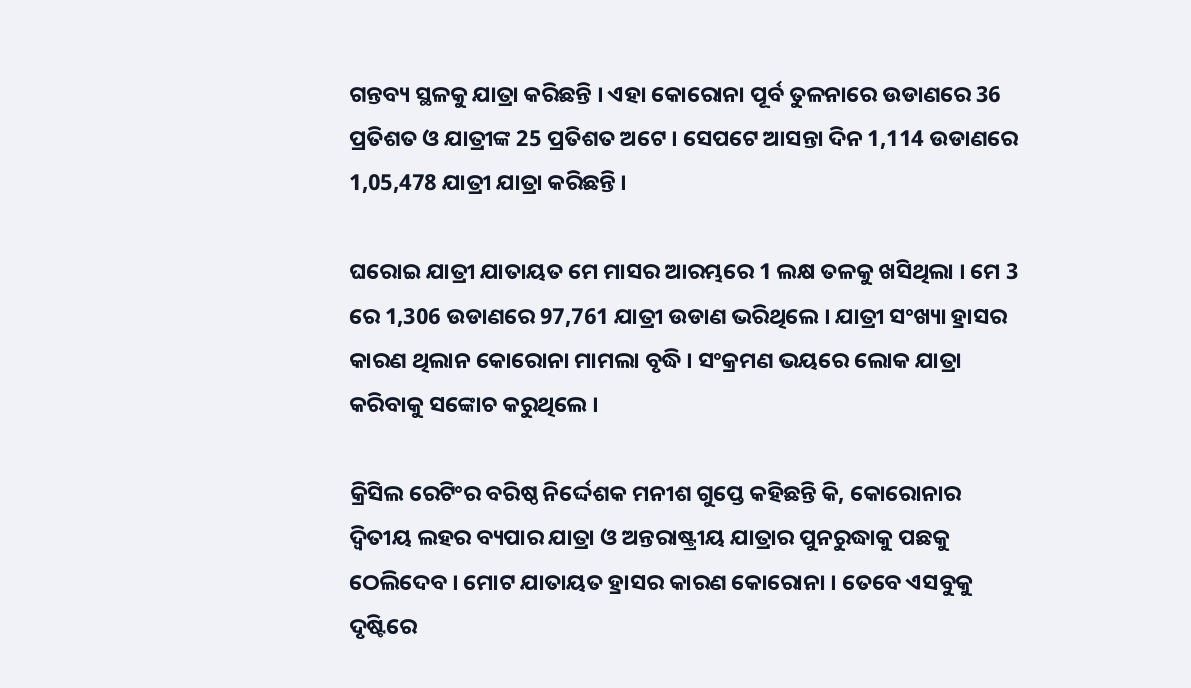ଗନ୍ତବ୍ୟ ସ୍ଥଳକୁ ଯାତ୍ରା କରିଛନ୍ତି । ଏହା କୋରୋନା ପୂର୍ବ ତୁଳନାରେ ଉଡାଣରେ 36 ପ୍ରତିଶତ ଓ ଯାତ୍ରୀଙ୍କ 25 ପ୍ରତିଶତ ଅଟେ । ସେପଟେ ଆସନ୍ତା ଦିନ 1,114 ଉଡାଣରେ 1,05,478 ଯାତ୍ରୀ ଯାତ୍ରା କରିଛନ୍ତି ।

ଘରୋଇ ଯାତ୍ରୀ ଯାତାୟତ ମେ ମାସର ଆରମ୍ଭରେ 1 ଲକ୍ଷ ତଳକୁ ଖସିଥିଲା । ମେ 3 ରେ 1,306 ଉଡାଣରେ 97,761 ଯାତ୍ରୀ ଉଡାଣ ଭରିଥିଲେ । ଯାତ୍ରୀ ସଂଖ୍ୟା ହ୍ରାସର କାରଣ ଥିଲାନ କୋରୋନା ମାମଲା ବୃଦ୍ଧି । ସଂକ୍ରମଣ ଭୟରେ ଲୋକ ଯାତ୍ରା କରିବାକୁ ସଙ୍କୋଚ କରୁଥିଲେ ।

କ୍ରିସିଲ ରେଟିଂର ବରିଷ୍ଠ ନିର୍ଦ୍ଦେଶକ ମନୀଶ ଗୁପ୍ତେ କହିଛନ୍ତି କି, କୋରୋନାର ଦ୍ବିତୀୟ ଲହର ବ୍ୟପାର ଯାତ୍ରା ଓ ଅନ୍ତରାଷ୍ଟ୍ରୀୟ ଯାତ୍ରାର ପୁନରୁଦ୍ଧାକୁ ପଛକୁ ଠେଲିଦେବ । ମୋଟ ଯାତାୟତ ହ୍ରାସର କାରଣ କୋରୋନା । ତେବେ ଏସବୁକୁ ଦୃଷ୍ଟିରେ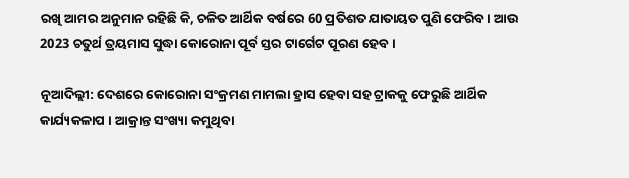ରଖି ଆମର ଅନୁମାନ ରହିଛି କି, ଚଳିତ ଆର୍ଥିକ ବର୍ଷରେ 60 ପ୍ରତିଶତ ଯାତାୟତ ପୁଣି ଫେରିବ । ଆଉ 2023 ଚତୁର୍ଥ ତ୍ରୟମାସ ସୁଦ୍ଧା କୋରୋନା ପୂର୍ବ ସ୍ତର ଟାର୍ଗେଟ ପୂରଣ ହେବ ।

ନୂଆଦିଲ୍ଲୀ: ଦେଶରେ କୋରୋନା ସଂକ୍ରମଣ ମାମଲା ହ୍ରାସ ହେବା ସହ ଟ୍ରାକକୁ ଫେରୁଛି ଆର୍ଥିକ କାର୍ଯ୍ୟକଳାପ । ଆକ୍ରାନ୍ତ ସଂଖ୍ୟା କମୁଥିବା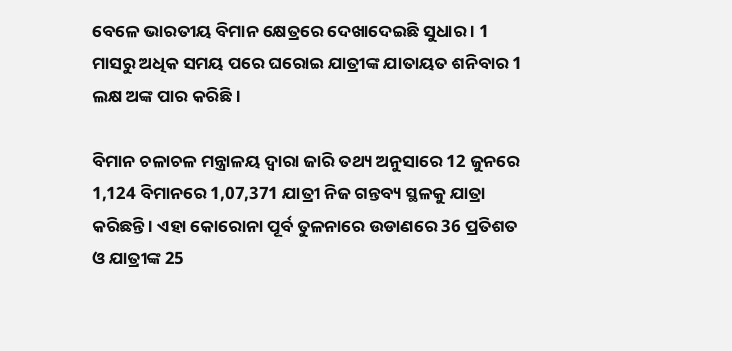ବେଳେ ଭାରତୀୟ ବିମାନ କ୍ଷେତ୍ରରେ ଦେଖାଦେଇଛି ସୁଧାର । 1 ମାସରୁ ଅଧିକ ସମୟ ପରେ ଘରୋଇ ଯାତ୍ରୀଙ୍କ ଯାତାୟତ ଶନିବାର 1 ଲକ୍ଷ ଅଙ୍କ ପାର କରିଛି ।

ବିମାନ ଚଳାଚଳ ମନ୍ତ୍ରାଳୟ ଦ୍ବାରା ଜାରି ତଥ୍ୟ ଅନୁସାରେ 12 ଜୁନରେ 1,124 ବିମାନରେ 1,07,371 ଯାତ୍ରୀ ନିଜ ଗନ୍ତବ୍ୟ ସ୍ଥଳକୁ ଯାତ୍ରା କରିଛନ୍ତି । ଏହା କୋରୋନା ପୂର୍ବ ତୁଳନାରେ ଉଡାଣରେ 36 ପ୍ରତିଶତ ଓ ଯାତ୍ରୀଙ୍କ 25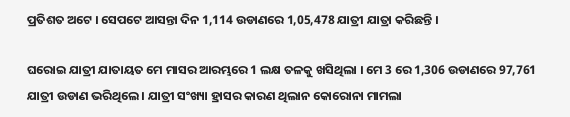ପ୍ରତିଶତ ଅଟେ । ସେପଟେ ଆସନ୍ତା ଦିନ 1,114 ଉଡାଣରେ 1,05,478 ଯାତ୍ରୀ ଯାତ୍ରା କରିଛନ୍ତି ।

ଘରୋଇ ଯାତ୍ରୀ ଯାତାୟତ ମେ ମାସର ଆରମ୍ଭରେ 1 ଲକ୍ଷ ତଳକୁ ଖସିଥିଲା । ମେ 3 ରେ 1,306 ଉଡାଣରେ 97,761 ଯାତ୍ରୀ ଉଡାଣ ଭରିଥିଲେ । ଯାତ୍ରୀ ସଂଖ୍ୟା ହ୍ରାସର କାରଣ ଥିଲାନ କୋରୋନା ମାମଲା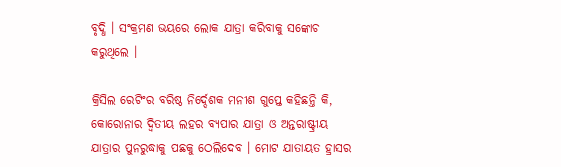ବୃଦ୍ଧି । ସଂକ୍ରମଣ ଭୟରେ ଲୋକ ଯାତ୍ରା କରିବାକୁ ସଙ୍କୋଚ କରୁଥିଲେ ।

କ୍ରିସିଲ ରେଟିଂର ବରିଷ୍ଠ ନିର୍ଦ୍ଦେଶକ ମନୀଶ ଗୁପ୍ତେ କହିଛନ୍ତି କି, କୋରୋନାର ଦ୍ବିତୀୟ ଲହର ବ୍ୟପାର ଯାତ୍ରା ଓ ଅନ୍ତରାଷ୍ଟ୍ରୀୟ ଯାତ୍ରାର ପୁନରୁଦ୍ଧାକୁ ପଛକୁ ଠେଲିଦେବ । ମୋଟ ଯାତାୟତ ହ୍ରାସର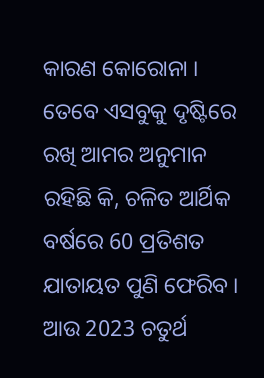କାରଣ କୋରୋନା । ତେବେ ଏସବୁକୁ ଦୃଷ୍ଟିରେ ରଖି ଆମର ଅନୁମାନ ରହିଛି କି, ଚଳିତ ଆର୍ଥିକ ବର୍ଷରେ 60 ପ୍ରତିଶତ ଯାତାୟତ ପୁଣି ଫେରିବ । ଆଉ 2023 ଚତୁର୍ଥ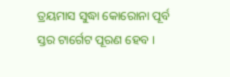ତ୍ରୟମାସ ସୁଦ୍ଧା କୋରୋନା ପୂର୍ବ ସ୍ତର ଟାର୍ଗେଟ ପୂରଣ ହେବ ।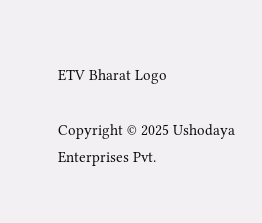ETV Bharat Logo

Copyright © 2025 Ushodaya Enterprises Pvt.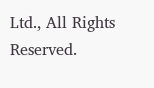Ltd., All Rights Reserved.